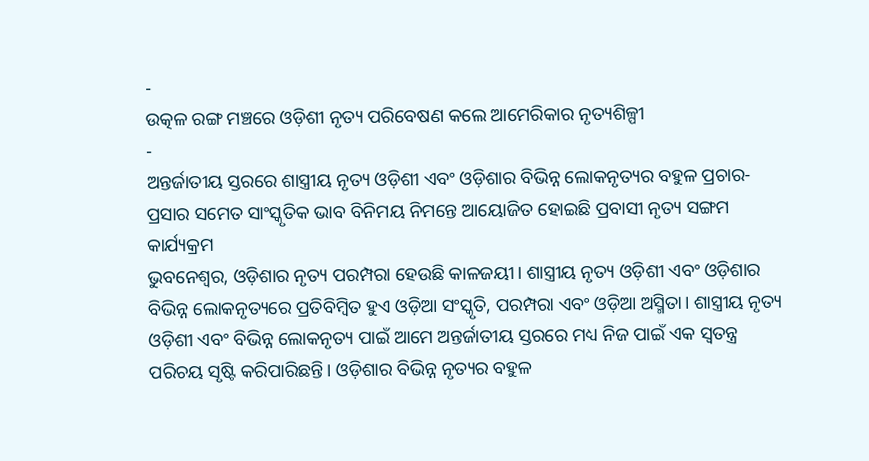-
ଉତ୍କଳ ରଙ୍ଗ ମଞ୍ଚରେ ଓଡ଼ିଶୀ ନୃତ୍ୟ ପରିବେଷଣ କଲେ ଆମେରିକାର ନୃତ୍ୟଶିଳ୍ପୀ
-
ଅନ୍ତର୍ଜାତୀୟ ସ୍ତରରେ ଶାସ୍ତ୍ରୀୟ ନୃତ୍ୟ ଓଡ଼ିଶୀ ଏବଂ ଓଡ଼ିଶାର ବିଭିନ୍ନ ଲୋକନୃତ୍ୟର ବହୁଳ ପ୍ରଚାର-ପ୍ରସାର ସମେତ ସାଂସ୍କୃତିକ ଭାବ ବିନିମୟ ନିମନ୍ତେ ଆୟୋଜିତ ହୋଇଛି ପ୍ରବାସୀ ନୃତ୍ୟ ସଙ୍ଗମ କାର୍ଯ୍ୟକ୍ରମ
ଭୁବନେଶ୍ୱର, ଓଡ଼ିଶାର ନୃତ୍ୟ ପରମ୍ପରା ହେଉଛି କାଳଜୟୀ। ଶାସ୍ତ୍ରୀୟ ନୃତ୍ୟ ଓଡ଼ିଶୀ ଏବଂ ଓଡ଼ିଶାର ବିଭିନ୍ନ ଲୋକନୃତ୍ୟରେ ପ୍ରତିବିମ୍ବିତ ହୁଏ ଓଡ଼ିଆ ସଂସ୍କୃତି, ପରମ୍ପରା ଏବଂ ଓଡ଼ିଆ ଅସ୍ମିତା। ଶାସ୍ତ୍ରୀୟ ନୃତ୍ୟ ଓଡ଼ିଶୀ ଏବଂ ବିଭିନ୍ନ ଲୋକନୃତ୍ୟ ପାଇଁ ଆମେ ଅନ୍ତର୍ଜାତୀୟ ସ୍ତରରେ ମଧ୍ୟ ନିଜ ପାଇଁ ଏକ ସ୍ୱତନ୍ତ୍ର ପରିଚୟ ସୃଷ୍ଟି କରିପାରିଛନ୍ତି। ଓଡ଼ିଶାର ବିଭିନ୍ନ ନୃତ୍ୟର ବହୁଳ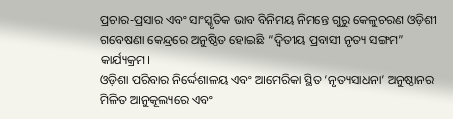ପ୍ରଚାର-ପ୍ରସାର ଏବଂ ସାଂସ୍କୃତିକ ଭାବ ବିନିମୟ ନିମନ୍ତେ ଗୁରୁ କେଳୁଚରଣ ଓଡ଼ିଶୀ ଗବେଷଣା କେନ୍ଦ୍ରରେ ଅନୁଷ୍ଠିତ ହୋଇଛି “ଦ୍ଵିତୀୟ ପ୍ରବାସୀ ନୃତ୍ୟ ସଙ୍ଗମ” କାର୍ଯ୍ୟକ୍ରମ।
ଓଡ଼ିଶା ପରିବାର ନିର୍ଦ୍ଦେଶାଳୟ ଏବଂ ଆମେରିକା ସ୍ଥିତ ‘ନୃତ୍ୟସାଧନା’ ଅନୁଷ୍ଠାନର ମିଳିତ ଆନୁକୂଲ୍ୟରେ ଏବଂ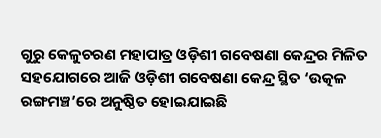ଗୁରୁ କେଳୁଚରଣ ମହାପାତ୍ର ଓଡ଼ିଶୀ ଗବେଷଣା କେନ୍ଦ୍ରର ମିଳିତ ସହଯୋଗରେ ଆଜି ଓଡ଼ିଶୀ ଗବେଷଣା କେନ୍ଦ୍ର ସ୍ଥିତ ‘ଉତ୍କଳ ରଙ୍ଗମଞ୍ଚ’ରେ ଅନୁଷ୍ଠିତ ହୋଇଯାଇଛି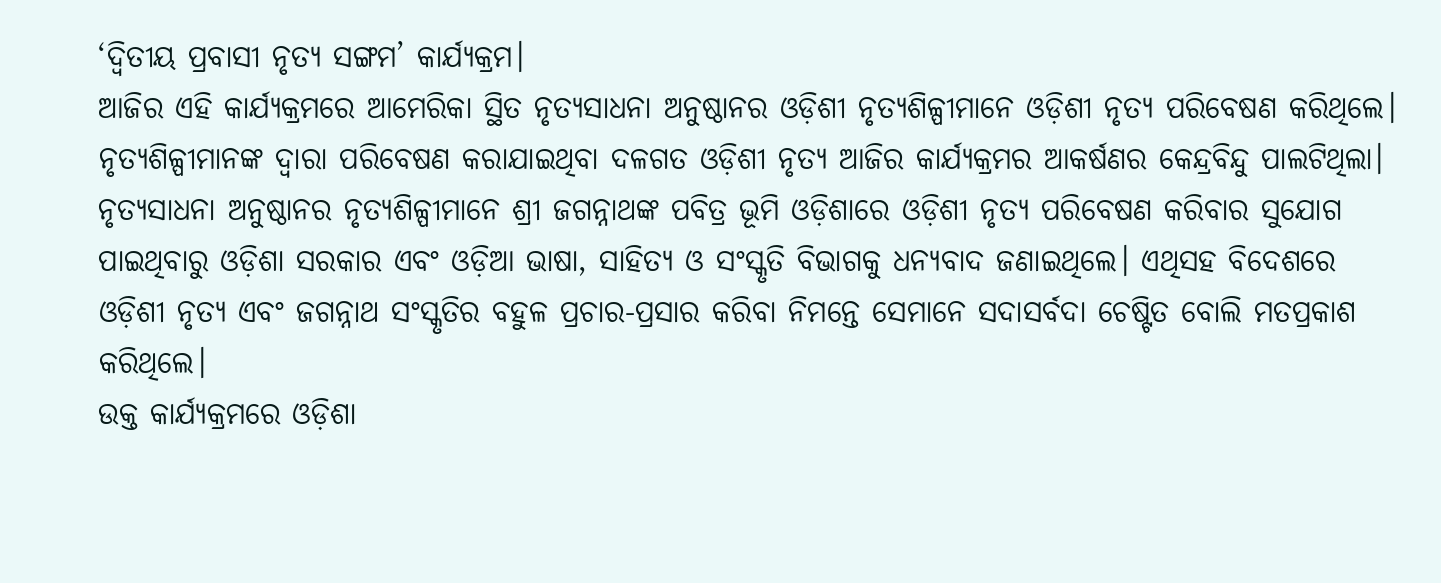‘ଦ୍ୱିତୀୟ ପ୍ରବାସୀ ନୃତ୍ୟ ସଙ୍ଗମ’ କାର୍ଯ୍ୟକ୍ରମ।
ଆଜିର ଏହି କାର୍ଯ୍ୟକ୍ରମରେ ଆମେରିକା ସ୍ଥିତ ନୃତ୍ୟସାଧନା ଅନୁଷ୍ଠାନର ଓଡ଼ିଶୀ ନୃତ୍ୟଶିଳ୍ପୀମାନେ ଓଡ଼ିଶୀ ନୃତ୍ୟ ପରିବେଷଣ କରିଥିଲେ। ନୃତ୍ୟଶିଳ୍ପୀମାନଙ୍କ ଦ୍ୱାରା ପରିବେଷଣ କରାଯାଇଥିବା ଦଳଗତ ଓଡ଼ିଶୀ ନୃତ୍ୟ ଆଜିର କାର୍ଯ୍ୟକ୍ରମର ଆକର୍ଷଣର କେନ୍ଦ୍ରବିନ୍ଦୁ ପାଲଟିଥିଲା। ନୃତ୍ୟସାଧନା ଅନୁଷ୍ଠାନର ନୃତ୍ୟଶିଳ୍ପୀମାନେ ଶ୍ରୀ ଜଗନ୍ନାଥଙ୍କ ପବିତ୍ର ଭୂମି ଓଡ଼ିଶାରେ ଓଡ଼ିଶୀ ନୃତ୍ୟ ପରିବେଷଣ କରିବାର ସୁଯୋଗ ପାଇଥିବାରୁ ଓଡ଼ିଶା ସରକାର ଏବଂ ଓଡ଼ିଆ ଭାଷା, ସାହିତ୍ୟ ଓ ସଂସ୍କୃତି ବିଭାଗକୁ ଧନ୍ୟବାଦ ଜଣାଇଥିଲେ। ଏଥିସହ ବିଦେଶରେ ଓଡ଼ିଶୀ ନୃତ୍ୟ ଏବଂ ଜଗନ୍ନାଥ ସଂସ୍କୃତିର ବହୁଳ ପ୍ରଚାର-ପ୍ରସାର କରିବା ନିମନ୍ତେ ସେମାନେ ସଦାସର୍ବଦା ଚେଷ୍ଟିତ ବୋଲି ମତପ୍ରକାଶ କରିଥିଲେ।
ଉକ୍ତ କାର୍ଯ୍ୟକ୍ରମରେ ଓଡ଼ିଶା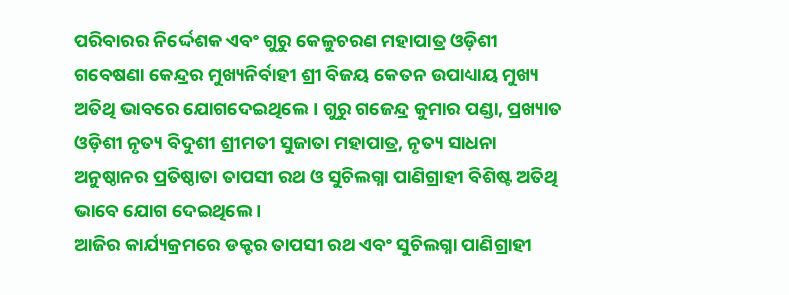ପରିବାରର ନିର୍ଦ୍ଦେଶକ ଏବଂ ଗୁରୁ କେଳୁଚରଣ ମହାପାତ୍ର ଓଡ଼ିଶୀ ଗବେଷଣା କେନ୍ଦ୍ରର ମୁଖ୍ୟନିର୍ବାହୀ ଶ୍ରୀ ବିଜୟ କେତନ ଉପାଧ୍ୟାୟ ମୁଖ୍ୟ ଅତିଥି ଭାବରେ ଯୋଗଦେଇଥିଲେ। ଗୁରୁ ଗଜେନ୍ଦ୍ର କୁମାର ପଣ୍ଡା, ପ୍ରଖ୍ୟାତ ଓଡ଼ିଶୀ ନୃତ୍ୟ ବିଦୁଶୀ ଶ୍ରୀମତୀ ସୁଜାତା ମହାପାତ୍ର, ନୃତ୍ୟ ସାଧନା ଅନୁଷ୍ଠାନର ପ୍ରତିଷ୍ଠାତା ତାପସୀ ରଥ ଓ ସୁଚିଲଗ୍ନା ପାଣିଗ୍ରାହୀ ବିଶିଷ୍ଟ ଅତିଥି ଭାବେ ଯୋଗ ଦେଇଥିଲେ ।
ଆଜିର କାର୍ଯ୍ୟକ୍ରମରେ ଡକ୍ଟର ତାପସୀ ରଥ ଏବଂ ସୁଚିଲଗ୍ନା ପାଣିଗ୍ରାହୀ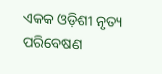ଏକକ ଓଡ଼ିଶୀ ନୃତ୍ୟ ପରିବେଷଣ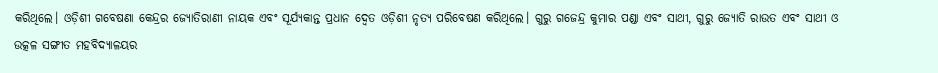କରିଥିଲେ। ଓଡ଼ିଶୀ ଗବେଷଣା କେନ୍ଦ୍ରର ଜ୍ୟୋତିରାଣୀ ନାୟକ ଏବଂ ସୂର୍ଯ୍ୟକାନ୍ତ ପ୍ରଧାନ ଦ୍ୱେତ ଓଡ଼ିଶୀ ନୃତ୍ୟ ପରିବେଷଣ କରିଥିଲେ। ଗୁରୁ ଗଜେନ୍ଦ୍ର କୁମାର ପଣ୍ଡା ଏବଂ ସାଥୀ, ଗୁରୁ ଜ୍ୟୋତି ରାଉତ ଏବଂ ସାଥୀ ଓ ଉତ୍କଳ ସଙ୍ଗୀତ ମହବିଦ୍ୟାଳୟର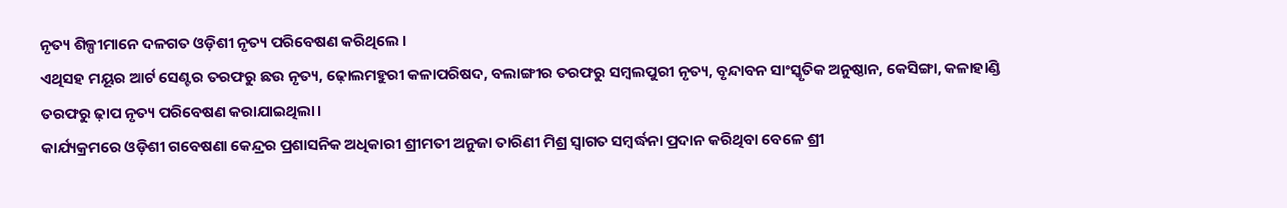ନୃତ୍ୟ ଶିଳ୍ପୀମାନେ ଦଳଗତ ଓଡ଼ିଶୀ ନୃତ୍ୟ ପରିବେଷଣ କରିଥିଲେ ।
ଏଥିସହ ମୟୂର ଆର୍ଟ ସେଣ୍ଟର ତରଫରୁ ଛଉ ନୃତ୍ୟ, ଢ଼ୋଲମହୁରୀ କଳାପରିଷଦ, ବଲାଙ୍ଗୀର ତରଫରୁ ସମ୍ବଲପୁରୀ ନୃତ୍ୟ, ବୃନ୍ଦାବନ ସାଂସ୍କୃତିକ ଅନୁଷ୍ଠାନ, କେସିଙ୍ଗା, କଳାହାଣ୍ଡି ତରଫରୁ ଢ଼ାପ ନୃତ୍ୟ ପରିବେଷଣ କରାଯାଇଥିଲା।
କାର୍ଯ୍ୟକ୍ରମରେ ଓଡ଼ିଶୀ ଗବେଷଣା କେନ୍ଦ୍ରର ପ୍ରଶାସନିକ ଅଧିକାରୀ ଶ୍ରୀମତୀ ଅନୁଜା ତାରିଣୀ ମିଶ୍ର ସ୍ୱାଗତ ସମ୍ବର୍ଦ୍ଧନା ପ୍ରଦାନ କରିଥିବା ବେଳେ ଶ୍ରୀ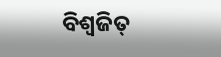ବିଶ୍ୱଜିତ୍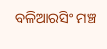ବଳିଆରସିଂ ମଞ୍ଚ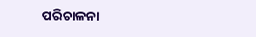ପରିଚାଳନା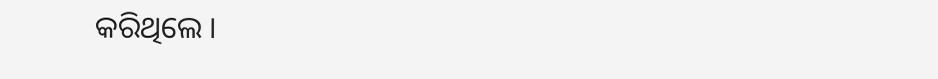କରିଥିଲେ ।